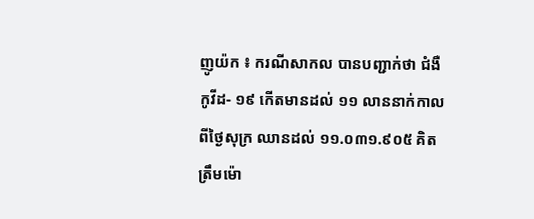ញូយ៉ក ៖ ករណីសាកល បានបញ្ជាក់ថា ជំងឺកូវីដ- ១៩ កើតមានដល់ ១១ លាននាក់កាលពីថ្ងៃសុក្រ ឈានដល់ ១១.០៣១.៩០៥ គិតត្រឹមម៉ោ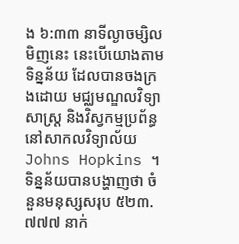ង ៦:៣៣ នាទីល្ងាចម្សិលមិញនេះ នេះបើយោងតាមទិន្នន័យ ដែលបានចងក្រងដោយ មជ្ឈមណ្ឌលវិទ្យាសាស្ត្រ និងវិស្វកម្មប្រព័ន្ធ នៅសាកលវិទ្យាល័យ Johns Hopkins ។
ទិន្នន័យបានបង្ហាញថា ចំនួនមនុស្សសរុប ៥២៣.៧៧៧ នាក់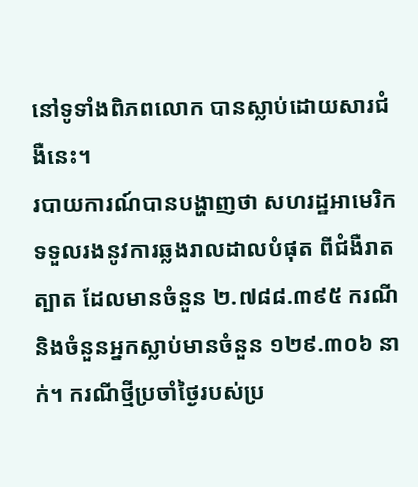នៅទូទាំងពិភពលោក បានស្លាប់ដោយសារជំងឺនេះ។
របាយការណ៍បានបង្ហាញថា សហរដ្ឋអាមេរិក ទទួលរងនូវការឆ្លងរាលដាលបំផុត ពីជំងឺរាតត្បាត ដែលមានចំនួន ២.៧៨៨.៣៩៥ ករណី និងចំនួនអ្នកស្លាប់មានចំនួន ១២៩.៣០៦ នាក់។ ករណីថ្មីប្រចាំថ្ងៃរបស់ប្រ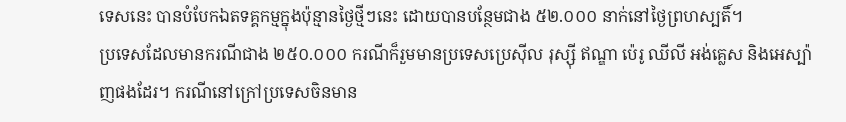ទេសនេះ បានបំបែកឯតទគ្គកម្មក្នុងប៉ុន្មានថ្ងៃថ្មីៗនេះ ដោយបានបន្ថែមជាង ៥២.០០០ នាក់នៅថ្ងៃព្រហស្បតិ៍។
ប្រទេសដែលមានករណីជាង ២៥០.០០០ ករណីក៏រួមមានប្រទេសប្រេស៊ីល រុស្ស៊ី ឥណ្ឌា ប៉េរូ ឈីលី អង់គ្លេស និងអេស្ប៉ាញផងដែរ។ ករណីនៅក្រៅប្រទេសចិនមាន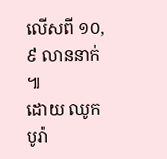លើសពី ១០,៩ លាននាក់ ៕
ដោយ ឈូក បូរ៉ា